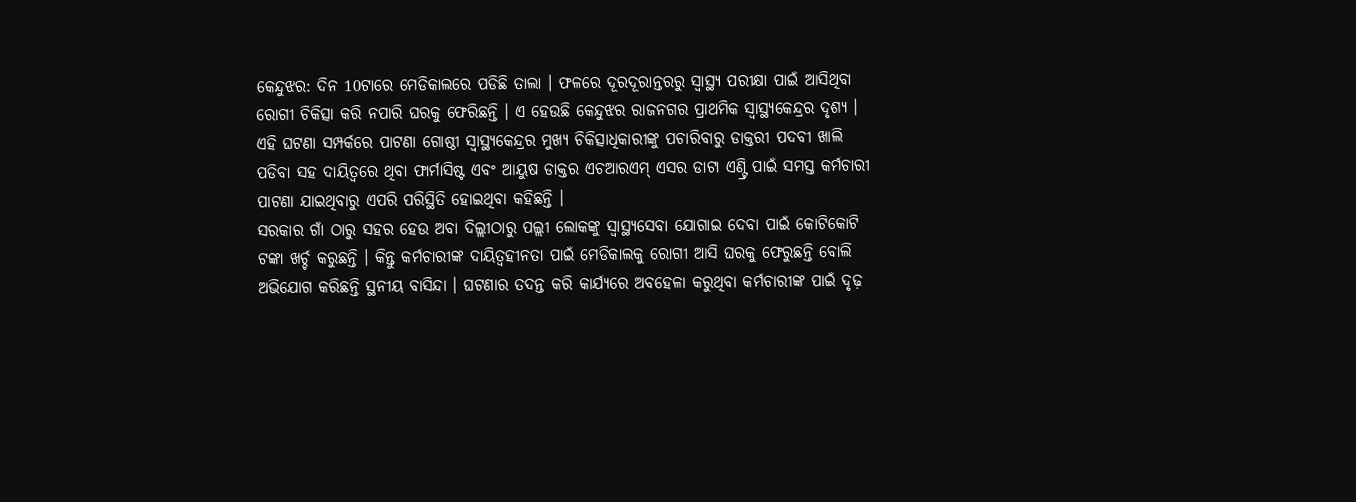କେନ୍ଦୁଝର: ଦିନ 10ଟାରେ ମେଡିକାଲରେ ପଡିଛି ତାଲା । ଫଳରେ ଦୂରଦୂରାନ୍ତରରୁ ସ୍ବାସ୍ଥ୍ୟ ପରୀକ୍ଷା ପାଇଁ ଆସିଥିବା ରୋଗୀ ଚିକିତ୍ସା କରି ନପାରି ଘରକୁ ଫେରିଛନ୍ତି । ଏ ହେଉଛି କେନ୍ଦୁଝର ରାଜନଗର ପ୍ରାଥମିକ ସ୍ବାସ୍ଥ୍ୟକେନ୍ଦ୍ରର ଦୃଶ୍ୟ । ଏହି ଘଟଣା ସମ୍ପର୍କରେ ପାଟଣା ଗୋଷ୍ଠୀ ସ୍ବାସ୍ଥ୍ୟକେନ୍ଦ୍ରର ମୁଖ୍ୟ ଚିକିତ୍ସାଧିକାରୀଙ୍କୁ ପଚାରିବାରୁ ଡାକ୍ତରୀ ପଦବୀ ଖାଲି ପଡିବା ସହ ଦାୟିତ୍ୱରେ ଥିବା ଫାର୍ମାସିଷ୍ଟ ଏବଂ ଆୟୁଷ ଡାକ୍ତର ଏଚଆରଏମ୍ ଏସର ଡାଟା ଏଣ୍ଟ୍ରି ପାଇଁ ସମସ୍ତ କର୍ମଚାରୀ ପାଟଣା ଯାଇଥିବାରୁ ଏପରି ପରିସ୍ଥିତି ହୋଇଥିବା କହିଛନ୍ତି ।
ସରକାର ଗାଁ ଠାରୁ ସହର ହେଉ ଅବା ଦିଲ୍ଲୀଠାରୁ ପଲ୍ଲୀ ଲୋକଙ୍କୁ ସ୍ୱାସ୍ଥ୍ୟସେବା ଯୋଗାଇ ଦେବା ପାଇଁ କୋଟିକୋଟି ଟଙ୍କା ଖର୍ଚ୍ଚ କରୁଛନ୍ତି । କିନ୍ତୁ କର୍ମଚାରୀଙ୍କ ଦାୟିତ୍ବହୀନତା ପାଇଁ ମେଡିକାଲକୁ ରୋଗୀ ଆସି ଘରକୁ ଫେରୁଛନ୍ତି ବୋଲି ଅଭିଯୋଗ କରିଛନ୍ତି ସ୍ଥନୀୟ ବାସିନ୍ଦା । ଘଟଣାର ତଦନ୍ତ କରି କାର୍ଯ୍ୟରେ ଅବହେଳା କରୁଥିବା କର୍ମଚାରୀଙ୍କ ପାଇଁ ଦୃଢ଼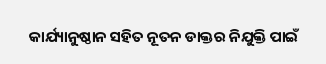କାର୍ଯ୍ୟାନୁଷ୍ଠାନ ସହିତ ନୂତନ ଡାକ୍ତର ନିଯୁକ୍ତି ପାଇଁ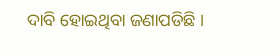ଦାବି ହୋଇଥିବା ଜଣାପଡିଛି ।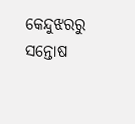କେନ୍ଦୁଝରରୁ ସନ୍ତୋଷ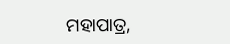ମହାପାତ୍ର,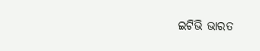ଇଟିଭି ଭାରତ